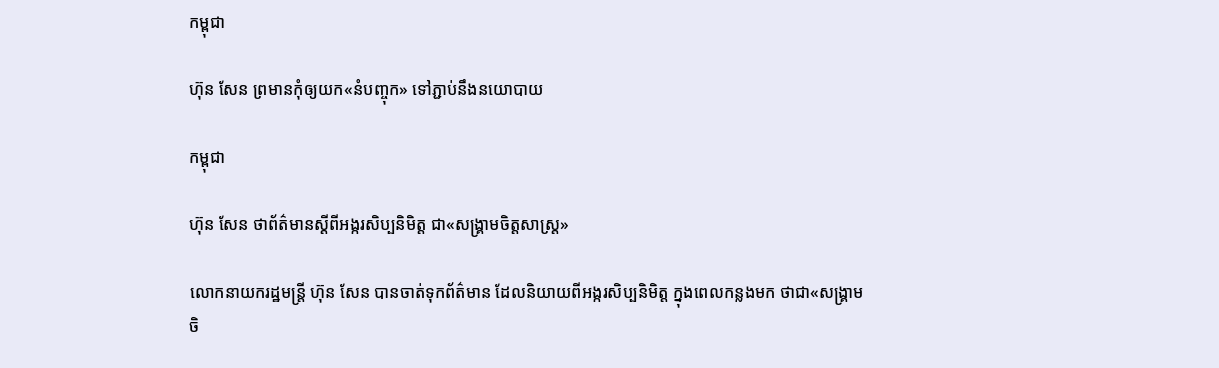កម្ពុជា

ហ៊ុន សែន ព្រមានកុំឲ្យយក«នំបញ្ចុក» ទៅភ្ជាប់នឹងនយោបាយ

កម្ពុជា

ហ៊ុន សែន ថាព័ត៌មានស្ដីពីអង្ករសិប្បនិមិត្ត ជា«សង្គ្រាមចិត្តសាស្ត្រ»

លោកនាយករដ្ឋមន្ត្រី ហ៊ុន សែន បានចាត់ទុកព័ត៌មាន ដែលនិយាយពីអង្ករសិប្បនិមិត្ត ក្នុងពេលកន្លងមក ថាជា«សង្គ្រាមចិ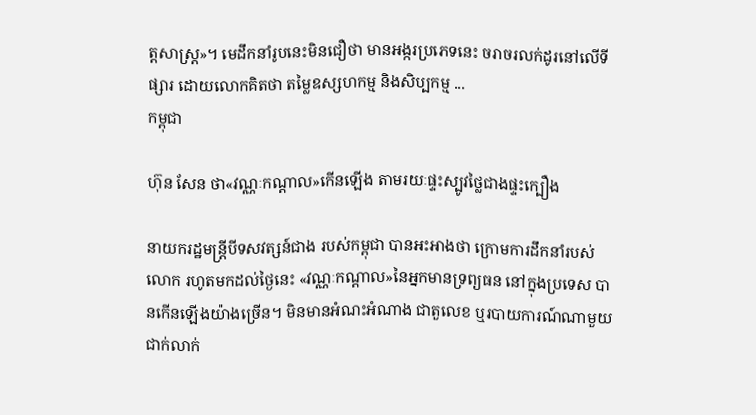ត្តសាស្ត្រ»។ មេដឹកនាំរូបនេះមិនជឿថា មានអង្ករប្រភេទនេះ ចរាចរលក់ដូរនៅលើទីផ្សារ ដោយលោកគិតថា តម្លៃឧស្សហកម្ម និងសិប្បកម្ម ...
កម្ពុជា

ហ៊ុន សែន ថា«វណ្ណៈកណ្ដាល»កើនឡើង តាមរយៈផ្ទះស្បូវថ្លៃជាងផ្ទះក្បឿង

នាយករដ្ឋមន្ត្រីបីទសវត្សន៍ជាង របស់កម្ពុជា បានអះអាងថា ក្រោមការដឹកនាំរបស់លោក រហូតមកដល់ថ្ងៃនេះ «វណ្ណៈកណ្ដាល»នៃអ្នកមានទ្រព្យធន នៅក្នុងប្រទេស បានកើនឡើងយ៉ាងច្រើន។ មិនមានអំណះអំណាង ជាតួលេខ ឬរបាយការណ៍ណាមួយជាក់លាក់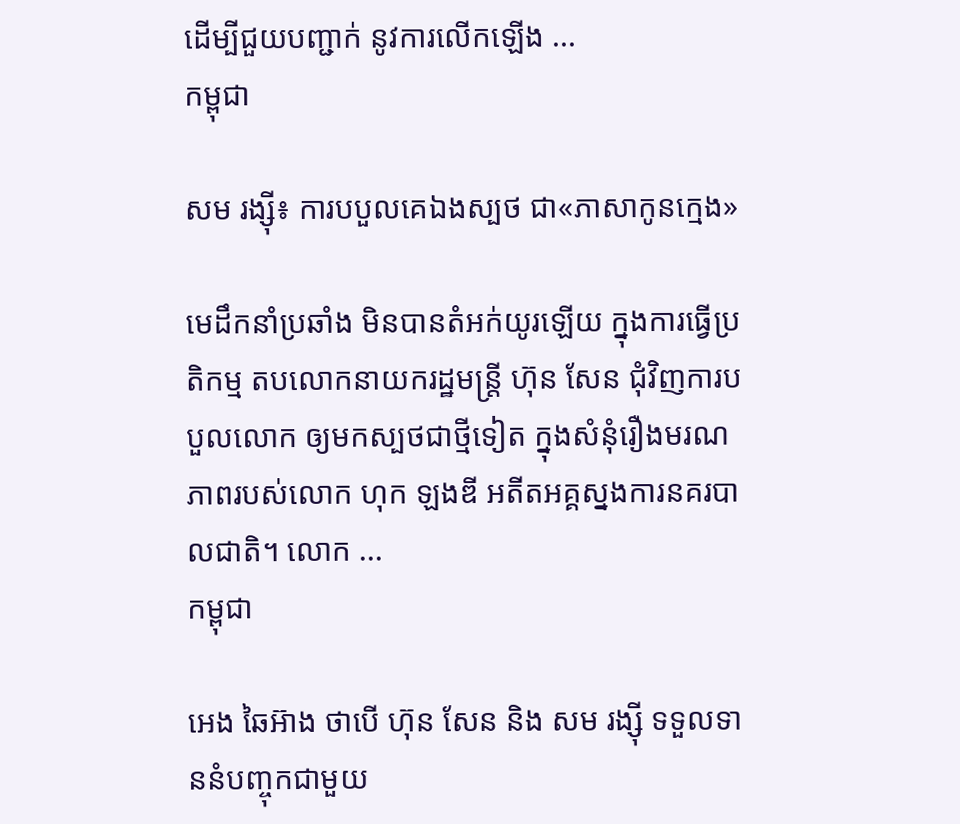ដើម្បីជួយបញ្ជាក់ នូវការលើកឡើង ...
កម្ពុជា

សម រង្ស៊ី៖ ការបបួលគេឯងស្បថ ជា«ភាសាកូនក្មេង»

មេដឹកនាំប្រឆាំង មិនបានតំអក់យូរឡើយ ក្នុងការធ្វើប្រតិកម្ម តបលោកនាយករដ្ឋមន្ត្រី ហ៊ុន សែន ជុំវិញការបបួលលោក ឲ្យមកស្បថជាថ្មីទៀត ក្នុងសំនុំរឿងមរណភាពរបស់លោក ហុក ឡងឌី អតីតអគ្គស្នងការនគរបាលជាតិ។ លោក ...
កម្ពុជា

អេង ឆៃអ៊ាង ថាបើ ហ៊ុន សែន និង សម រង្ស៊ី ទទួលទាននំបញ្ចុកជាមួយ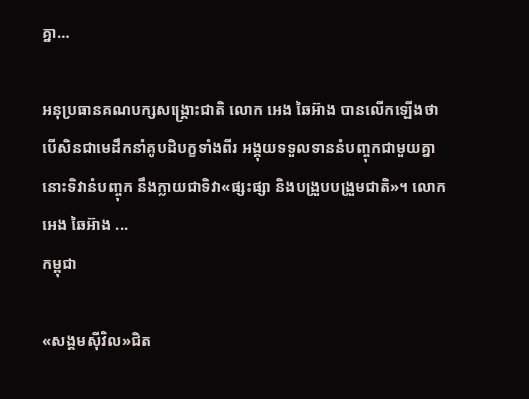គ្នា…

អនុប្រធានគណបក្សសង្គ្រោះជាតិ លោក អេង ឆៃអ៊ាង បានលើកឡើងថា បើសិនជាមេដឹកនាំគូបដិបក្ខទាំងពីរ អង្គុយទទួលទាននំបញ្ចុកជាមួយគ្នា នោះទិវានំបញ្ចុក នឹងក្លាយជាទិវា«ផ្សះផ្សា និងបង្រួបបង្រួមជាតិ»។ លោក អេង ឆៃអ៊ាង ...
កម្ពុជា

«សង្គមស៊ីវិល»ជិត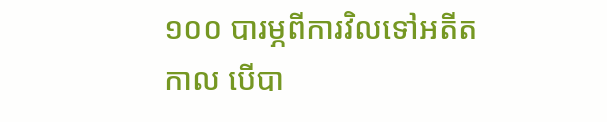១០០ បារម្ភពីការវិលទៅអតីតកាល បើបា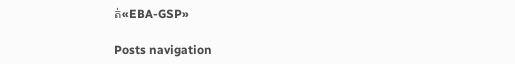ត់«EBA-GSP»

Posts navigation